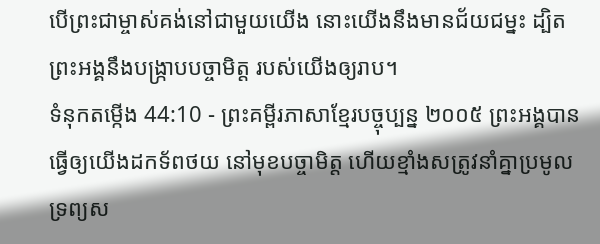បើព្រះជាម្ចាស់គង់នៅជាមួយយើង នោះយើងនឹងមានជ័យជម្នះ ដ្បិតព្រះអង្គនឹងបង្ក្រាបបច្ចាមិត្ត របស់យើងឲ្យរាប។
ទំនុកតម្កើង 44:10 - ព្រះគម្ពីរភាសាខ្មែរបច្ចុប្បន្ន ២០០៥ ព្រះអង្គបានធ្វើឲ្យយើងដកទ័ពថយ នៅមុខបច្ចាមិត្ត ហើយខ្មាំងសត្រូវនាំគ្នាប្រមូលទ្រព្យស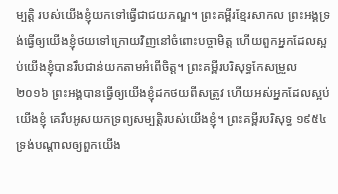ម្បត្តិ របស់យើងខ្ញុំយកទៅធ្វើជាជយភណ្ឌ។ ព្រះគម្ពីរខ្មែរសាកល ព្រះអង្គទ្រង់ធ្វើឲ្យយើងខ្ញុំថយទៅក្រោយវិញនៅចំពោះបច្ចាមិត្ត ហើយពួកអ្នកដែលស្អប់យើងខ្ញុំបានរឹបជាន់យកតាមអំពើចិត្ត។ ព្រះគម្ពីរបរិសុទ្ធកែសម្រួល ២០១៦ ព្រះអង្គបានធ្វើឲ្យយើងខ្ញុំដកថយពីសត្រូវ ហើយអស់អ្នកដែលស្អប់យើងខ្ញុំ គេរឹបអូសយកទ្រព្យសម្បត្តិរបស់យើងខ្ញុំ។ ព្រះគម្ពីរបរិសុទ្ធ ១៩៥៤ ទ្រង់បណ្តាលឲ្យពួកយើង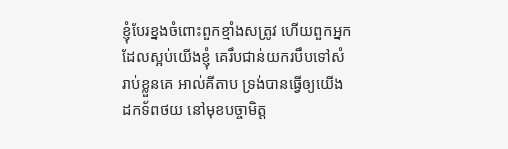ខ្ញុំបែរខ្នងចំពោះពួកខ្មាំងសត្រូវ ហើយពួកអ្នកដែលស្អប់យើងខ្ញុំ គេរឹបជាន់យករបឹបទៅសំរាប់ខ្លួនគេ អាល់គីតាប ទ្រង់បានធ្វើឲ្យយើងដកទ័ពថយ នៅមុខបច្ចាមិត្ត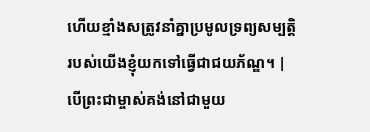ហើយខ្មាំងសត្រូវនាំគ្នាប្រមូលទ្រព្យសម្បត្តិ របស់យើងខ្ញុំយកទៅធ្វើជាជយភ័ណ្ឌ។ |
បើព្រះជាម្ចាស់គង់នៅជាមួយ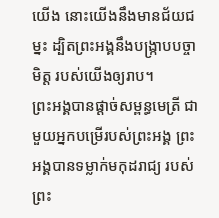យើង នោះយើងនឹងមានជ័យជម្នះ ដ្បិតព្រះអង្គនឹងបង្ក្រាបបច្ចាមិត្ត របស់យើងឲ្យរាប។
ព្រះអង្គបានផ្ដាច់សម្ពន្ធមេត្រី ជាមួយអ្នកបម្រើរបស់ព្រះអង្គ ព្រះអង្គបានទម្លាក់មកុដរាជ្យ របស់ព្រះ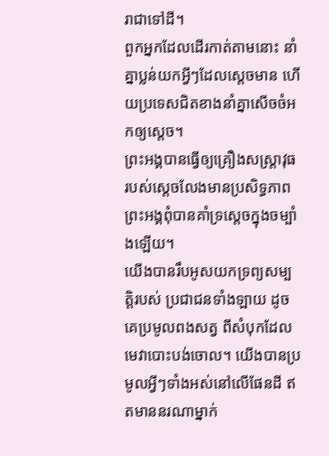រាជាទៅដី។
ពួកអ្នកដែលដើរកាត់តាមនោះ នាំគ្នាប្លន់យកអ្វីៗដែលស្ដេចមាន ហើយប្រទេសជិតខាងនាំគ្នាសើចចំអកឲ្យស្ដេច។
ព្រះអង្គបានធ្វើឲ្យគ្រឿងសស្ត្រាវុធ របស់ស្ដេចលែងមានប្រសិទ្ធភាព ព្រះអង្គពុំបានគាំទ្រស្ដេចក្នុងចម្បាំងឡើយ។
យើងបានរឹបអូសយកទ្រព្យសម្បត្តិរបស់ ប្រជាជនទាំងឡាយ ដូចគេប្រមូលពងសត្វ ពីសំបុកដែលមេវាបោះបង់ចោល។ យើងបានប្រមូលអ្វីៗទាំងអស់នៅលើផែនដី ឥតមាននរណាម្នាក់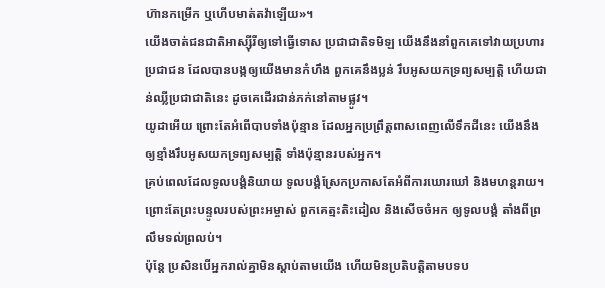ហ៊ានកម្រើក ឬហើបមាត់តវ៉ាឡើយ»។
យើងចាត់ជនជាតិអាស្ស៊ីរីឲ្យទៅធ្វើទោស ប្រជាជាតិទមិឡ យើងនឹងនាំពួកគេទៅវាយប្រហារប្រជាជន ដែលបានបង្កឲ្យយើងមានកំហឹង ពួកគេនឹងប្លន់ រឹបអូសយកទ្រព្យសម្បត្តិ ហើយជាន់ឈ្លីប្រជាជាតិនេះ ដូចគេដើរជាន់ភក់នៅតាមផ្លូវ។
យូដាអើយ ព្រោះតែអំពើបាបទាំងប៉ុន្មាន ដែលអ្នកប្រព្រឹត្តពាសពេញលើទឹកដីនេះ យើងនឹងឲ្យខ្មាំងរឹបអូសយកទ្រព្យសម្បត្តិ ទាំងប៉ុន្មានរបស់អ្នក។
គ្រប់ពេលដែលទូលបង្គំនិយាយ ទូលបង្គំស្រែកប្រកាសតែអំពីការឃោរឃៅ និងមហន្តរាយ។ ព្រោះតែព្រះបន្ទូលរបស់ព្រះអម្ចាស់ ពួកគេត្មះតិះដៀល និងសើចចំអក ឲ្យទូលបង្គំ តាំងពីព្រលឹមទល់ព្រលប់។
ប៉ុន្តែ ប្រសិនបើអ្នករាល់គ្នាមិនស្ដាប់តាមយើង ហើយមិនប្រតិបត្តិតាមបទប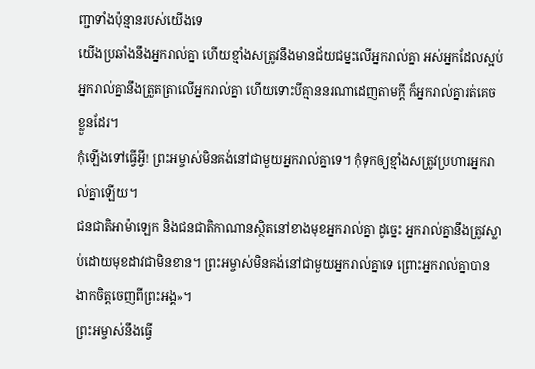ញ្ជាទាំងប៉ុន្មានរបស់យើងទេ
យើងប្រឆាំងនឹងអ្នករាល់គ្នា ហើយខ្មាំងសត្រូវនឹងមានជ័យជម្នះលើអ្នករាល់គ្នា អស់អ្នកដែលស្អប់អ្នករាល់គ្នានឹងត្រួតត្រាលើអ្នករាល់គ្នា ហើយទោះបីគ្មាននរណាដេញតាមក្ដី ក៏អ្នករាល់គ្នារត់គេចខ្លួនដែរ។
កុំឡើងទៅធ្វើអ្វី! ព្រះអម្ចាស់មិនគង់នៅជាមួយអ្នករាល់គ្នាទេ។ កុំទុកឲ្យខ្មាំងសត្រូវប្រហារអ្នករាល់គ្នាឡើយ។
ជនជាតិអាម៉ាឡេក និងជនជាតិកាណានស្ថិតនៅខាងមុខអ្នករាល់គ្នា ដូច្នេះ អ្នករាល់គ្នានឹងត្រូវស្លាប់ដោយមុខដាវជាមិនខាន។ ព្រះអម្ចាស់មិនគង់នៅជាមួយអ្នករាល់គ្នាទេ ព្រោះអ្នករាល់គ្នាបានងាកចិត្តចេញពីព្រះអង្គ»។
ព្រះអម្ចាស់នឹងធ្វើ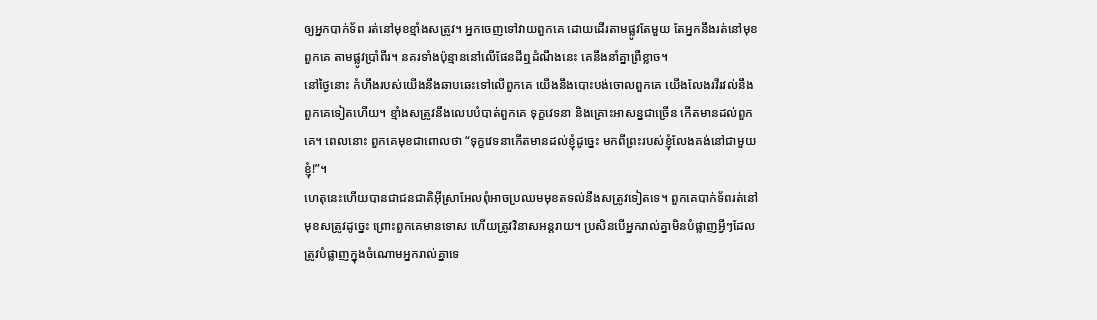ឲ្យអ្នកបាក់ទ័ព រត់នៅមុខខ្មាំងសត្រូវ។ អ្នកចេញទៅវាយពួកគេ ដោយដើរតាមផ្លូវតែមួយ តែអ្នកនឹងរត់នៅមុខពួកគេ តាមផ្លូវប្រាំពីរ។ នគរទាំងប៉ុន្មាននៅលើផែនដីឮដំណឹងនេះ គេនឹងនាំគ្នាព្រឺខ្លាច។
នៅថ្ងៃនោះ កំហឹងរបស់យើងនឹងឆាបឆេះទៅលើពួកគេ យើងនឹងបោះបង់ចោលពួកគេ យើងលែងរវីរវល់នឹងពួកគេទៀតហើយ។ ខ្មាំងសត្រូវនឹងលេបបំបាត់ពួកគេ ទុក្ខវេទនា និងគ្រោះអាសន្នជាច្រើន កើតមានដល់ពួកគេ។ ពេលនោះ ពួកគេមុខជាពោលថា “ទុក្ខវេទនាកើតមានដល់ខ្ញុំដូច្នេះ មកពីព្រះរបស់ខ្ញុំលែងគង់នៅជាមួយខ្ញុំ!”។
ហេតុនេះហើយបានជាជនជាតិអ៊ីស្រាអែលពុំអាចប្រឈមមុខតទល់នឹងសត្រូវទៀតទេ។ ពួកគេបាក់ទ័ពរត់នៅមុខសត្រូវដូច្នេះ ព្រោះពួកគេមានទោស ហើយត្រូវវិនាសអន្តរាយ។ ប្រសិនបើអ្នករាល់គ្នាមិនបំផ្លាញអ្វីៗដែលត្រូវបំផ្លាញក្នុងចំណោមអ្នករាល់គ្នាទេ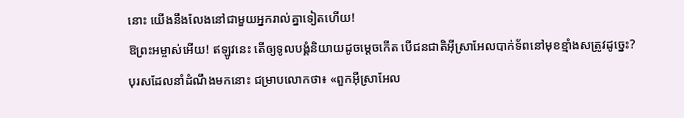នោះ យើងនឹងលែងនៅជាមួយអ្នករាល់គ្នាទៀតហើយ!
ឱព្រះអម្ចាស់អើយ! ឥឡូវនេះ តើឲ្យទូលបង្គំនិយាយដូចម្ដេចកើត បើជនជាតិអ៊ីស្រាអែលបាក់ទ័ពនៅមុខខ្មាំងសត្រូវដូច្នេះ?
បុរសដែលនាំដំណឹងមកនោះ ជម្រាបលោកថា៖ «ពួកអ៊ីស្រាអែល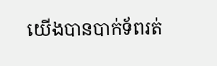យើងបានបាក់ទ័ពរត់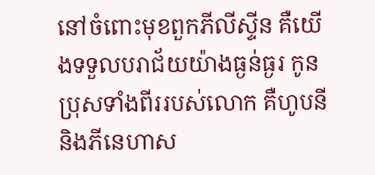នៅចំពោះមុខពួកភីលីស្ទីន គឺយើងទទួលបរាជ័យយ៉ាងធ្ងន់ធ្ងរ កូនប្រុសទាំងពីររបស់លោក គឺហូបនី និងភីនេហាស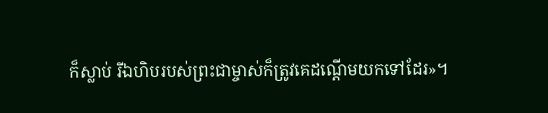ក៏ស្លាប់ រីឯហិបរបស់ព្រះជាម្ចាស់ក៏ត្រូវគេដណ្ដើមយកទៅដែរ»។